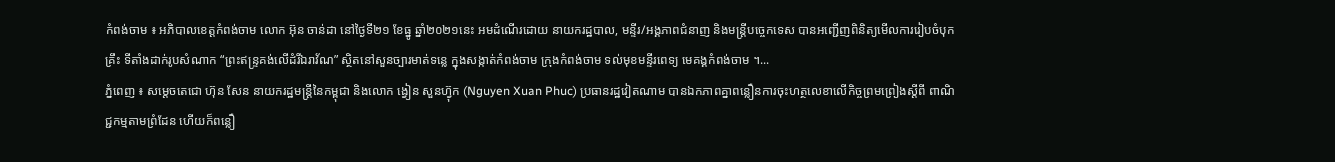កំពង់ចាម ៖ អភិបាលខេត្តកំពង់ចាម លោក អ៊ុន ចាន់ដា នៅថ្ងៃទី២១ ខែធ្នូ ឆ្នាំ២០២១នេះ អមដំណើរដោយ នាយករដ្ឋបាល, មន្ទីរ/អង្គភាពជំនាញ និងមន្ត្រីបច្ចេកទេស បានអញ្ជើញពិនិត្យមើលការរៀបចំបុកគ្រឹះ ទីតាំងដាក់រូបសំណាក “ព្រះឥន្ទ្រគង់លើដំរីឯរាវ័ណ” ស្ថិតនៅសួនច្បារមាត់ទន្លេ ក្នុងសង្កាត់កំពង់ចាម ក្រុងកំពង់ចាម ទល់មុខមន្ទីរពេទ្យ មេគង្គកំពង់ចាម ។...
ភ្នំពេញ ៖ សម្តេចតេជោ ហ៊ុន សែន នាយករដ្ឋមន្ត្រីនៃកម្ពុជា និងលោក ង្វៀន សួនហ្វ៊ុក (Nguyen Xuan Phuc) ប្រធានរដ្ឋវៀតណាម បានឯកភាពគ្នាពន្លឿនការចុះហត្ថលេខាលើកិច្ចព្រមព្រៀងស្ដីពី ពាណិជ្ជកម្មតាមព្រំដែន ហើយក៏ពន្លឿ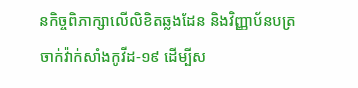នកិច្ចពិភាក្សាលើលិខិតឆ្លងដែន និងវិញ្ញាប័នបត្រចាក់វ៉ាក់សាំងកូវីដ-១៩ ដើម្បីស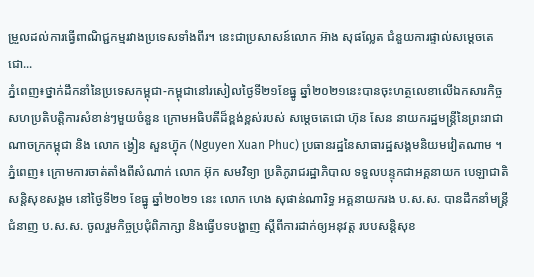ម្រួលដល់ការធ្វើពាណិជ្ជកម្មរវាងប្រទេសទាំងពីរ។ នេះជាប្រសាសន៍លោក អ៊ាង សុផល្លែត ជំនួយការផ្ទាល់សម្ដេចតេជោ...
ភ្នំពេញ៖ថ្នាក់ដឹកនាំនៃប្រទេសកម្ពុជា-កម្ពុជានៅរសៀលថ្ងៃទី២១ខែធ្នូ ឆ្នាំ២០២១នេះបានចុះហត្ថលេខាលើឯកសារកិច្ចសហប្រតិបត្តិការសំខាន់ៗមួយចំនួន ក្រោមអធិបតីដ៏ខ្ពង់ខ្ពស់របស់ សម្តេចតេជោ ហ៊ុន សែន នាយករដ្ឋមន្ត្រីនៃព្រះរាជាណាចក្រកម្ពុជា និង លោក ង្វៀន សួនហ្វ៊ុក (Nguyen Xuan Phuc) ប្រធានរដ្ឋនៃសាធារដ្ឋសង្គមនិយមវៀតណាម ។
ភ្នំពេញ៖ ក្រោមការចាត់តាំងពីសំណាក់ លោក អ៊ុក សមវិទ្យា ប្រតិភូរាជរដ្ឋាភិបាល ទទួលបន្ទុកជាអគ្គនាយក បេឡាជាតិសន្តិសុខសង្គម នៅថ្ងៃទី២១ ខែធ្នូ ឆ្នាំ២០២១ នេះ លោក ហេង សុផាន់ណារិទ្ធ អគ្គនាយករង ប.ស.ស. បានដឹកនាំមន្រ្ដីជំនាញ ប.ស.ស. ចូលរួមកិច្ចប្រជុំពិភាក្សា និងធ្វើបទបង្ហាញ ស្ដីពីការដាក់ឲ្យអនុវត្ត របបសន្ដិសុខ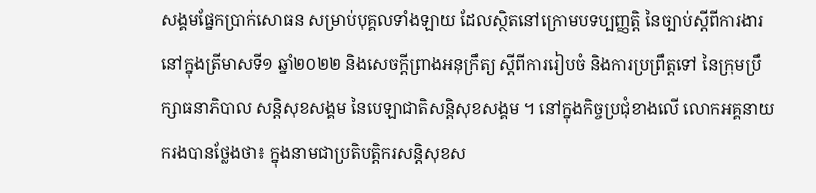សង្គមផ្នែកប្រាក់សោធន សម្រាប់បុគ្គលទាំងឡាយ ដែលស្ថិតនៅក្រោមបទប្បញ្ញត្តិ នៃច្បាប់ស្ដីពីការងារ នៅក្នុងត្រីមាសទី១ ឆ្នាំ២០២២ និងសេចក្ដីព្រាងអនុក្រឹត្យ ស្ដីពីការរៀបចំ និងការប្រព្រឹត្តទៅ នៃក្រុមប្រឹក្សាធនាភិបាល សន្ដិសុខសង្គម នៃបេឡាជាតិសន្ដិសុខសង្គម ។ នៅក្នុងកិច្ចប្រជុំខាងលើ លោកអគ្គនាយករងបានថ្លែងថា៖ ក្នុងនាមជាប្រតិបត្តិករសន្តិសុខស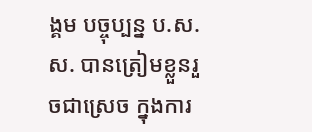ង្គម បច្ចុប្បន្ន ប.ស.ស. បានត្រៀមខ្លួនរួចជាស្រេច ក្នុងការ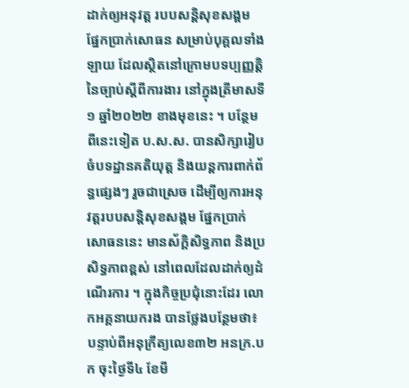ដាក់ឲ្យអនុវត្ត របបសន្ដិសុខសង្គម ផ្នែកប្រាក់សោធន សម្រាប់បុគ្គលទាំងឡាយ ដែលស្ថិតនៅក្រោមបទប្បញ្ញត្តិនៃច្បាប់ស្ដីពីការងារ នៅក្នុងត្រីមាសទី១ ឆ្នាំ២០២២ ខាងមុខនេះ ។ បន្ថែមពីនេះទៀត ប.ស.ស. បានសិក្សារៀបចំបទដ្ឋានគតិយុត្ដ និងយន្ដការពាក់ព័ន្ធផ្សេងៗ រួចជាស្រេច ដើម្បីឲ្យការអនុវត្តរបបសន្ដិសុខសង្គម ផ្នែកប្រាក់សោធននេះ មានស័ក្តិសិទ្ធភាព និងប្រសិទ្ធភាពខ្ពស់ នៅពេលដែលដាក់ឲ្យដំណើរការ ។ ក្នុងកិច្ចប្រជុំនោះដែរ លោកអគ្គនាយករង បានថ្លែងបន្ថែមថា៖ បន្ទាប់ពីអនុក្រឹត្យលេខ៣២ អនក្រ.បក ចុះថ្ងៃទី៤ ខែមី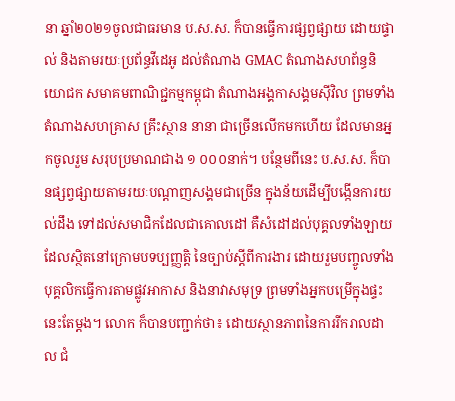នា ឆ្នាំ២០២១ចូលជាធរមាន ប.ស.ស. ក៏បានធ្វើការផ្សព្វផ្សាយ ដោយផ្ទាល់ និងតាមរយៈប្រព័ន្ធវីដេអូ ដល់តំណាង GMAC តំណាងសហព័ន្ធនិយោជក សមាគមពាណិជ្ជកម្មកម្ពុជា តំណាងអង្គកាសង្គមស៊ីវិល ព្រមទាំងតំណាងសហគ្រាស គ្រឹះស្ថាន នានា ជាច្រើនលើកមកហើយ ដែលមានអ្នកចូលរួម សរុបប្រមាណជាង ១ ០០០នាក់។ បន្ថែមពីនេះ ប.ស.ស. ក៏បានផ្សព្វផ្សាយតាមរយៈបណ្ដាញសង្គមជាច្រើន ក្នុងន័យដើម្បីបង្កើនការយល់ដឹង ទៅដល់សមាជិកដែលជាគោលដៅ គឺសំដៅដល់បុគ្គលទាំងឡាយ ដែលស្ថិតនៅក្រោមបទប្បញ្ញត្តិ នៃច្បាប់ស្តីពីការងារ ដោយរួមបញ្ចូលទាំងបុគ្គលិកធ្វើការតាមផ្លូវអាកាស និងនាវាសមុទ្រ ព្រមទាំងអ្នកបម្រើក្នុងផ្ទះ នេះតែម្ដង។ លោក ក៏បានបញ្ជាក់ថា៖ ដោយស្ថានភាពនៃការរីករាលដាល ជំ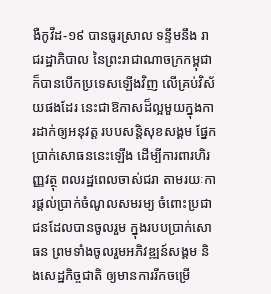ងឺកូវីដ-១៩ បានធូរស្រាល ទន្ទឹមនឹង រាជរដ្ឋាភិបាល នៃព្រះរាជាណាចក្រកម្ពុជា ក៏បានបើកប្រទេសឡើងវិញ លើគ្រប់វិស័យផងដែរ នេះជាឱកាសដ៏ល្អមួយក្នុងការដាក់ឲ្យអនុវត្ត របបសន្តិសុខសង្គម ផ្នែកប្រាក់សោធននេះឡើង ដើម្បីការពារហិរញ្ញវត្ថុ ពលរដ្ឋពេលចាស់ជរា តាមរយៈការផ្តល់ប្រាក់ចំណូលសមរម្យ ចំពោះប្រជាជនដែលបានចូលរួម ក្នុងរបបប្រាក់សោធន ព្រមទាំងចូលរួមអភិវឌ្ឍន៍សង្គម និងសេដ្ឋកិច្ចជាតិ ឲ្យមានការរីកចម្រើ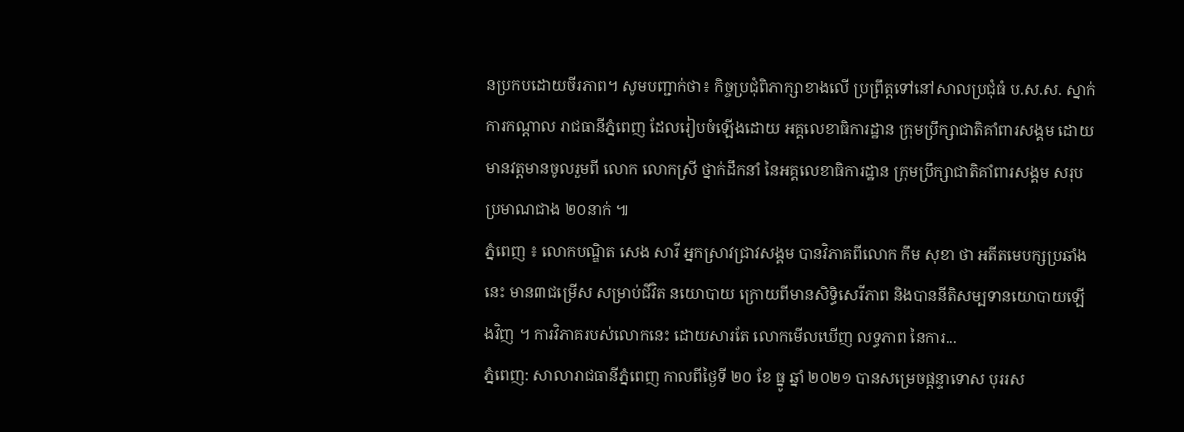នប្រកបដោយចីរភាព។ សូមបញ្ជាក់ថា៖ កិច្ចប្រជុំពិភាក្សាខាងលើ ប្រព្រឹត្តទៅនៅសាលប្រជុំធំ ប.ស.ស. ស្នាក់ការកណ្ដាល រាជធានីភ្នំពេញ ដែលរៀបចំឡើងដោយ អគ្គលេខាធិការដ្ឋាន ក្រុមប្រឹក្សាជាតិគាំពារសង្គម ដោយមានវត្តមានចូលរួមពី លោក លោកស្រី ថ្នាក់ដឹកនាំ នៃអគ្គលេខាធិការដ្ឋាន ក្រុមប្រឹក្សាជាតិគាំពារសង្គម សរុបប្រមាណជាង ២០នាក់ ៕
ភ្នំពេញ ៖ លោកបណ្ឌិត សេង សារី អ្នកស្រាវជ្រាវសង្គម បានវិភាគពីលោក កឹម សុខា ថា អតីតមេបក្សប្រឆាំងនេះ មាន៣ជម្រើស សម្រាប់ជីវិត នយោបាយ ក្រោយពីមានសិទ្ធិសេរីភាព និងបាននីតិសម្បទានយោបាយឡើងវិញ ។ ការវិភាគរបស់លោកនេះ ដោយសារតែ លោកមើលឃើញ លទ្ធភាព នៃការ...
ភ្នំពេញ: សាលារាជធានីភ្នំពេញ កាលពីថ្ងៃទី ២០ ខែ ធ្នូ ឆ្នាំ ២០២១ បានសម្រេចផ្តន្ទាទោស បុររស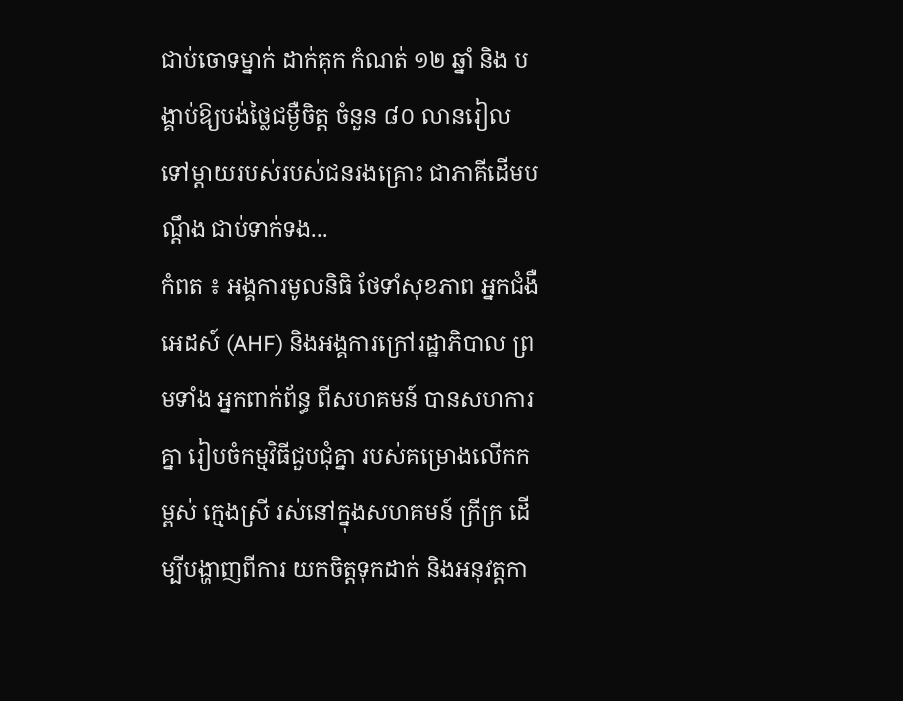ជាប់ចោទម្នាក់ ដាក់គុក កំណត់ ១២ ឆ្នាំ និង បង្គាប់ឱ្យបង់ថ្លៃជម្ងឺចិត្ត ចំនួន ៨០ លានរៀល ទៅម្តាយរបស់របស់ជនរងគ្រោះ ជាភាគីដើមបណ្ដឹង ជាប់ទាក់ទង...
កំពត ៖ អង្គការមូលនិធិ ថែទាំសុខភាព អ្នកជំងឺអេដស៍ (AHF) និងអង្គការក្រៅរដ្ឋាភិបាល ព្រមទាំង អ្នកពាក់ព័ន្ធ ពីសហគមន៍ បានសហការគ្នា រៀបចំកម្មវិធីជួបជុំគ្នា របស់គម្រោងលើកកម្ពស់ ក្មេងស្រី រស់នៅក្នុងសហគមន៍ ក្រីក្រ ដើម្បីបង្ហាញពីការ យកចិត្តទុកដាក់ និងអនុវត្តកា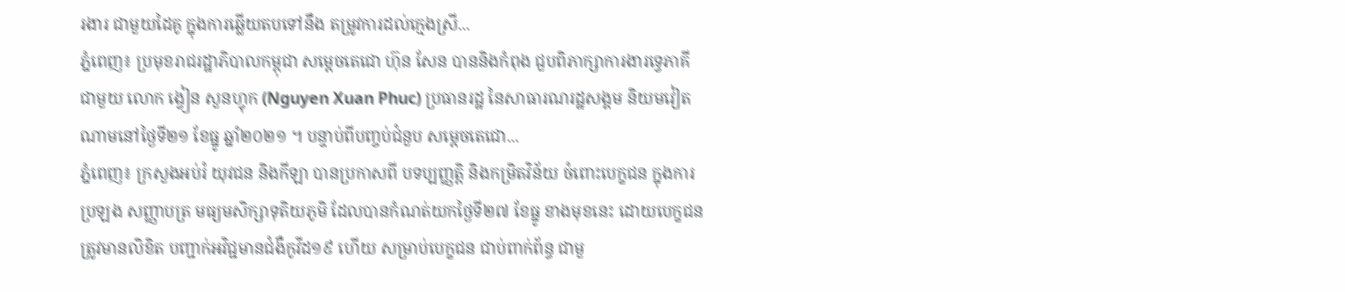រងារ ជាមួយដៃគូ ក្នុងការឆ្លើយតបទៅនឹង តម្រូវការដល់ក្មេងស្រី...
ភ្នំពេញ៖ ប្រមុខរាជរដ្ឋាភិបាលកម្ពុជា សម្តេចតេជោ ហ៊ុន សែន បាននិងកំពុង ជួបពិភាក្សាការងារទ្វេភាគី ជាមួយ លោក ង្វៀន សួនហ្វុក (Nguyen Xuan Phuc) ប្រធានរដ្ឋ នៃសាធារណរដ្ឋសង្គម និយមវៀតណាមនៅថ្ងៃទី២១ ខែធ្នូ ឆ្នាំ២០២១ ។ បន្ទាប់ពីបញ្ចប់ជំនួប សម្តេចតេជោ...
ភ្នំពេញ៖ ក្រសួងអប់រំ យុវជន និងកីឡា បានប្រកាសពី បទប្បញ្ញត្ដិ និងកម្រិតវិន័យ ចំពោះបេក្ខជន ក្នុងការប្រឡង សញ្ញាបត្រ មធ្យមសិក្សាទុតិយភូមិ ដែលបានកំណត់យកថ្ងៃទី២៧ ខែធ្នូ ខាងមុខនេះ ដោយបេក្ខជន ត្រូវមានលិខិត បញ្ជាក់អវិជ្ជមានជំងឺកូវីដ១៩ ហើយ សម្រាប់បេក្ខជន ជាប់ពាក់ព័ន្ធ ជាមួ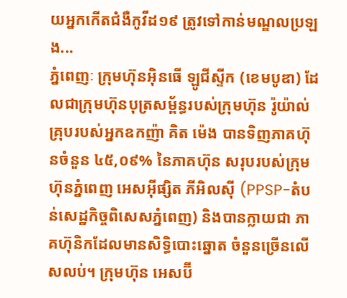យអ្នកកើតជំងឺកូវីដ១៩ ត្រូវទៅកាន់មណ្ឌលប្រឡង...
ភ្នំពេញៈ ក្រុមហ៊ុនអ៊ិនធើ ឡូជីស្ទីក (ខេមបូឌា) ដែលជាក្រុមហ៊ុនបុត្រសម្ព័ន្ធរបស់ក្រុមហ៊ុន រ៉ូយ៉ាល់ គ្រុបរបស់អ្នកឧកញ៉ា គិត ម៉េង បានទិញភាគហ៊ុនចំនួន ៤៥,០៩% នៃភាគហ៊ុន សរុបរបស់ក្រុមហ៊ុនភ្នំពេញ អេសអ៊ីផ្សិត ភីអិលស៊ី (PPSP-តំបន់សេដ្ឋកិច្ចពិសេសភ្នំពេញ) និងបានក្លាយជា ភាគហ៊ុនិកដែលមានសិទ្ធិបោះឆ្នោត ចំនួនច្រើនលើសលប់។ ក្រុមហ៊ុន អេសប៊ី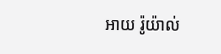អាយ រ៉ូយ៉ាល់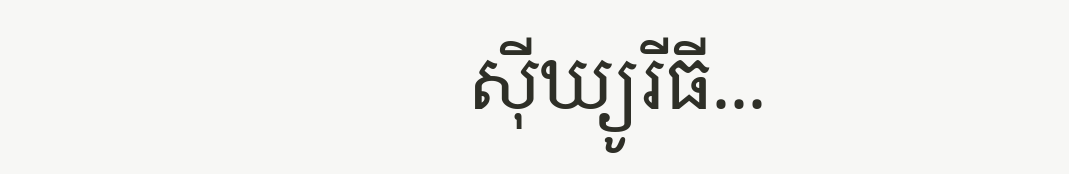ស៊ីឃ្យូរីធី...